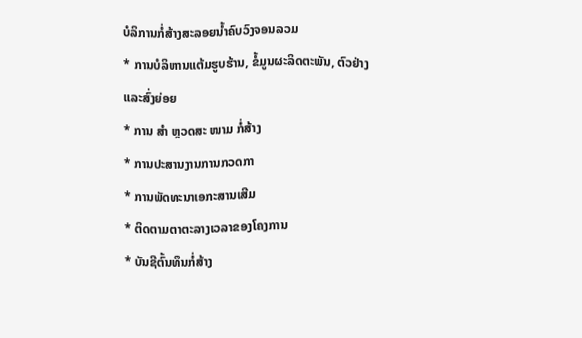ບໍລິການກໍ່ສ້າງສະລອຍນໍ້າຄົບວົງຈອນລວມ
* ການບໍລິຫານແຕ້ມຮູບຮ້ານ, ຂໍ້ມູນຜະລິດຕະພັນ, ຕົວຢ່າງແລະສົ່ງຍ່ອຍ
* ການ ສຳ ຫຼວດສະ ໜາມ ກໍ່ສ້າງ
* ການປະສານງານການກວດກາ
* ການພັດທະນາເອກະສານເສີມ
* ຕິດຕາມຕາຕະລາງເວລາຂອງໂຄງການ
* ບັນຊີຕົ້ນທຶນກໍ່ສ້າງ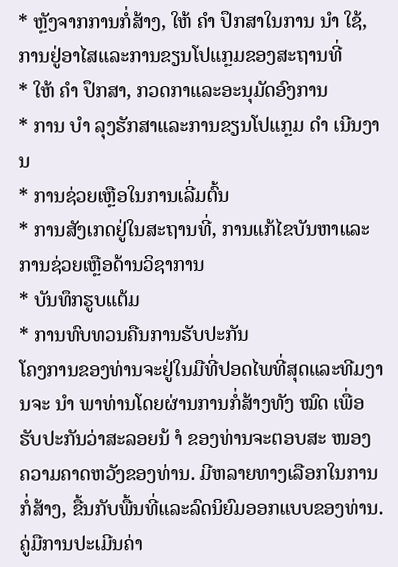* ຫຼັງຈາກການກໍ່ສ້າງ, ໃຫ້ ຄຳ ປຶກສາໃນການ ນຳ ໃຊ້, ການຢູ່ອາໄສແລະການຂຽນໂປແກຼມຂອງສະຖານທີ່
* ໃຫ້ ຄຳ ປຶກສາ, ກວດກາແລະອະນຸມັດອົງການ
* ການ ບຳ ລຸງຮັກສາແລະການຂຽນໂປແກຼມ ດຳ ເນີນງານ
* ການຊ່ວຍເຫຼືອໃນການເລີ່ມຕົ້ນ
* ການສັງເກດຢູ່ໃນສະຖານທີ່, ການແກ້ໄຂບັນຫາແລະການຊ່ວຍເຫຼືອດ້ານວິຊາການ
* ບັນທຶກຮູບແຕ້ມ
* ການທົບທວນຄືນການຮັບປະກັນ
ໂຄງການຂອງທ່ານຈະຢູ່ໃນມືທີ່ປອດໄພທີ່ສຸດແລະທີມງານຈະ ນຳ ພາທ່ານໂດຍຜ່ານການກໍ່ສ້າງທັງ ໝົດ ເພື່ອຮັບປະກັນວ່າສະລອຍນ້ ຳ ຂອງທ່ານຈະຕອບສະ ໜອງ ຄວາມຄາດຫວັງຂອງທ່ານ. ມີຫລາຍທາງເລືອກໃນການກໍ່ສ້າງ, ຂື້ນກັບພື້ນທີ່ແລະລົດນິຍົມອອກແບບຂອງທ່ານ.
ຄູ່ມືການປະເມີນຄ່າ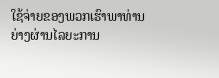ໃຊ້ຈ່າຍຂອງພວກເຮົາພາທ່ານຍ່າງຜ່ານໄລຍະການ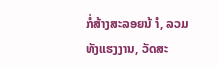ກໍ່ສ້າງສະລອຍນ້ ຳ, ລວມທັງແຮງງານ, ວັດສະ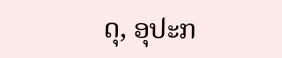ດຸ, ອຸປະກ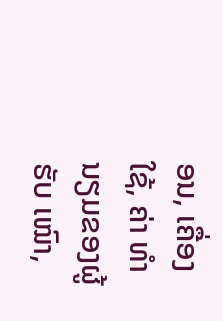ອນ, ເຄື່ອງໃຊ້, ຄ່າ ທຳ ນຽມຂອງຜູ້ຮັບ ເໝົາ,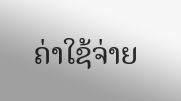ຄ່າໃຊ້ຈ່າຍ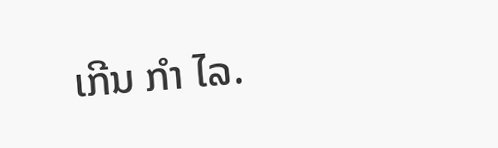ເກີນ ກຳ ໄລ.